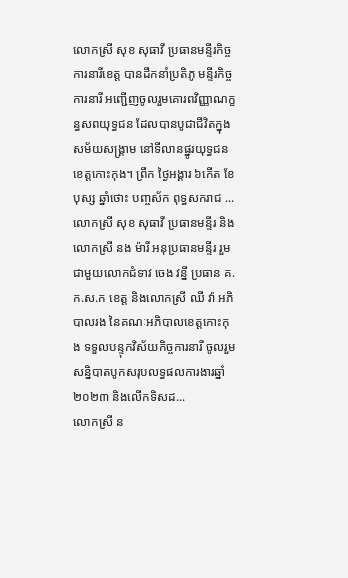លោកស្រី សុខ សុធាវី ប្រធានមន្ទីរកិច្ចការនារីខេត្ត បានដឹកនាំប្រតិភូ មន្ទីរកិច្ចការនារី អញ្ជើញចូលរួមគោរពវិញ្ញាណក្ខន្ធសពយុទ្ធជន ដែលបានបូជាជីវិតក្នុងសម័យសង្គ្រាម នៅទីលានផ្នូរយុទ្ធជនខេត្តកោះកុង។ ព្រឹក ថ្ងៃអង្គារ ៦កើត ខែបុស្ស ឆ្នាំថោះ បញ្ចស័ក ពុទ្ធសករាជ ...
លោកស្រី សុខ សុធាវី ប្រធានមន្ទីរ និងលោកស្រី នង ម៉ារី អនុប្រធានមន្ទីរ រួមជាមួយលោកជំទាវ ចេង វន្នី ប្រធាន គ.ក.ស.ក ខេត្ត និងលោកស្រី ឈី វ៉ា អភិបាលរង នៃគណៈអភិបាលខេត្តកោះកុង ទទួលបន្ទុកវិស័យកិច្ចការនារី ចូលរួមសន្និបាតបូកសរុបលទ្ធផលការងារឆ្នាំ២០២៣ និងលើកទិសដ...
លោកស្រី ន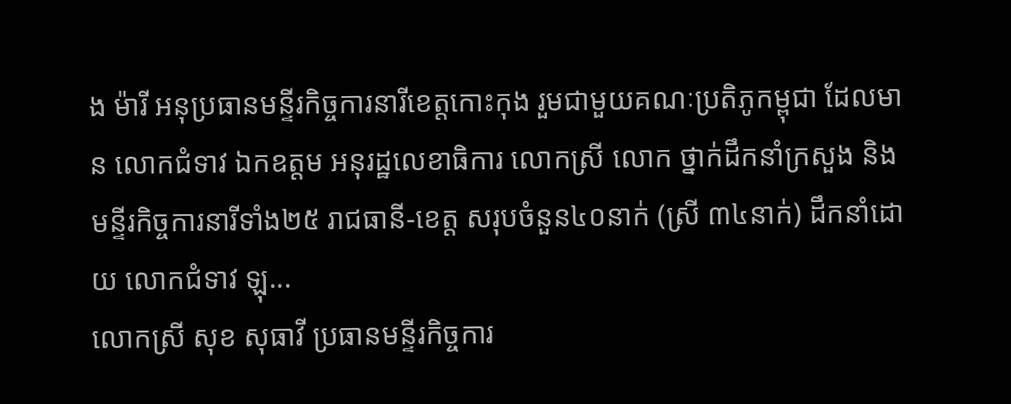ង ម៉ារី អនុប្រធានមន្ទីរកិច្ចការនារីខេត្តកោះកុង រួមជាមួយគណៈប្រតិភូកម្ពុជា ដែលមាន លោកជំទាវ ឯកឧត្តម អនុរដ្ឋលេខាធិការ លោកស្រី លោក ថ្នាក់ដឹកនាំក្រសួង និងមន្ទីរកិច្ចការនារីទាំង២៥ រាជធានី-ខេត្ត សរុបចំនួន៤០នាក់ (ស្រី ៣៤នាក់) ដឹកនាំដោយ លោកជំទាវ ឡុ...
លោកស្រី សុខ សុធាវី ប្រធានមន្ទីរកិច្ចការ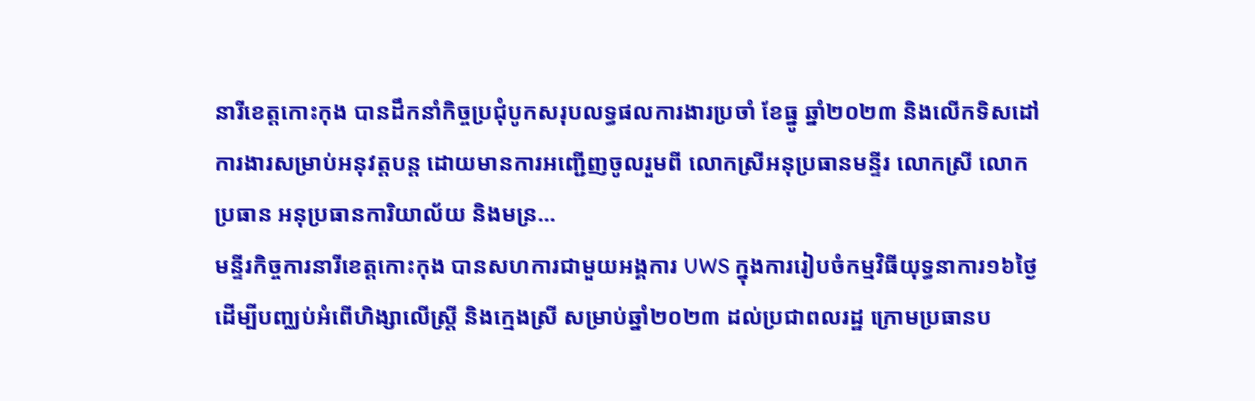នារីខេត្តកោះកុង បានដឹកនាំកិច្ចប្រជុំបូកសរុបលទ្ធផលការងារប្រចាំ ខែធ្នូ ឆ្នាំ២០២៣ និងលើកទិសដៅការងារសម្រាប់អនុវត្តបន្ត ដោយមានការអញ្ជេីញចូលរួមពី លោកស្រីអនុប្រធានមន្ទីរ លោកស្រី លោក ប្រធាន អនុប្រធានការិយាល័យ និងមន្រ...
មន្ទីរកិច្ចការនារីខេត្តកោះកុង បានសហការជាមួយអង្គការ UWS ក្នុងការរៀបចំកម្មវិធីយុទ្ធនាការ១៦ថ្ងៃ ដើម្បីបញ្ឈប់អំពើហិង្សាលើស្រ្តី និងក្មេងស្រី សម្រាប់ឆ្នាំ២០២៣ ដល់ប្រជាពលរដ្ឋ ក្រោមប្រធានប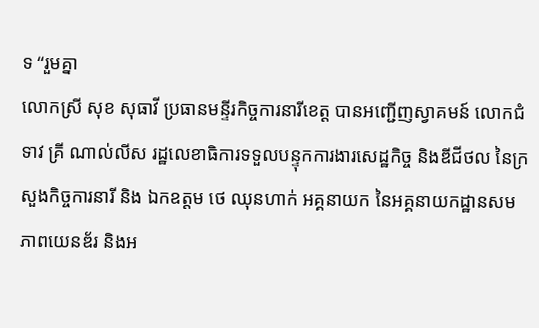ទ “រួមគ្នា
លោកស្រី សុខ សុធាវី ប្រធានមន្ទីរកិច្ចការនារីខេត្ត បានអញ្ជើញស្វាគមន៍ លោកជំទាវ គ្រី ណាល់លីស រដ្ឋលេខាធិការទទួលបន្ទុកការងារសេដ្ឋកិច្ច និងឌីជីថល នៃក្រសួងកិច្ចការនារី និង ឯកឧត្តម ថេ ឈុនហាក់ អគ្គនាយក នៃអគ្គនាយកដ្ឋានសមភាពយេនឌ័រ និងអ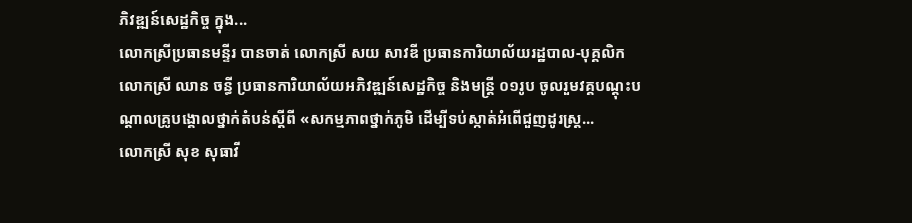ភិវឌ្ឍន៍សេដ្ឋកិច្ច ក្នុង...
លោកស្រីប្រធានមន្ទីរ បានចាត់ លោកស្រី សយ សាវឌី ប្រធានការិយាល័យរដ្ឋបាល-បុគ្គលិក លោកស្រី ឈាន ចន្ធី ប្រធានការិយាល័យអភិវឌ្ឍន៍សេដ្ឋកិច្ច និងមន្ដ្រី ០១រូប ចូលរួមវគ្គបណ្តុះបណ្តាលគ្រូបង្គោលថ្នាក់តំបន់ស្តីពី «សកម្មភាពថ្នាក់ភូមិ ដើម្បីទប់ស្កាត់អំពើជួញដូរស្ត្រ...
លោកស្រី សុខ សុធាវី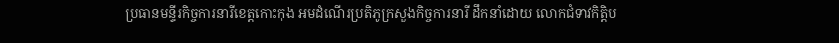ប្រធានមន្ទីរកិច្ចការនារីខេត្តកោះកុង អមដំណើរប្រតិភូក្រសួងកិច្ចការនារី ដឹកនាំដោយ លោកជំទាវកិត្តិប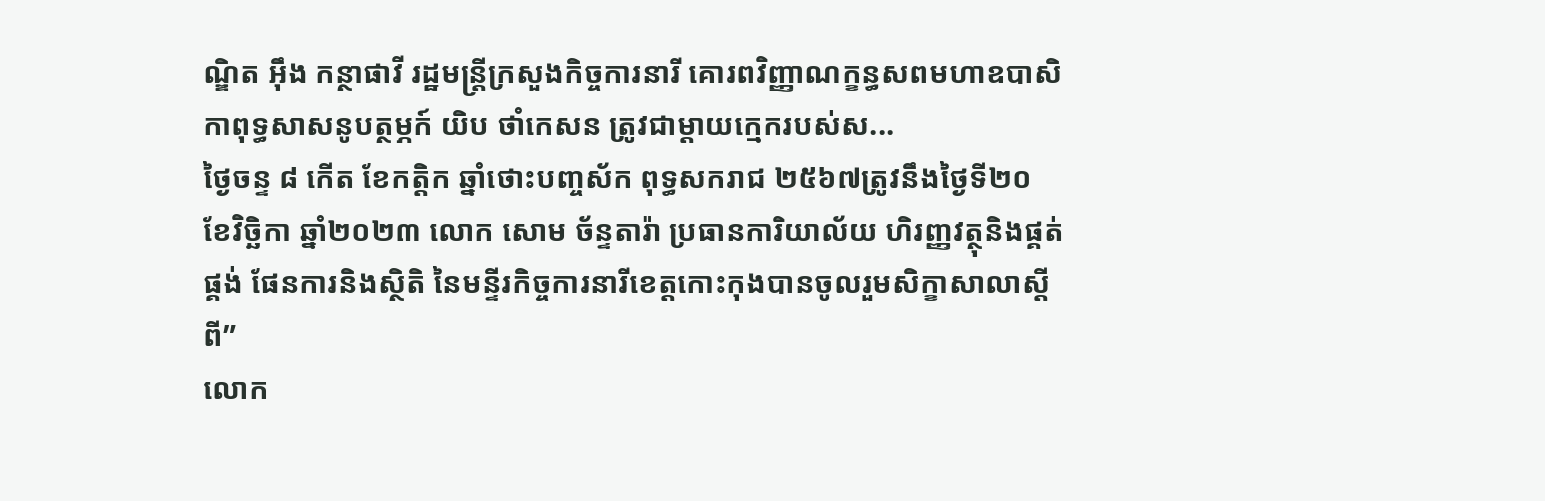ណ្ឌិត អុឹង កន្ថាផាវី រដ្ឋមន្ត្រីក្រសួងកិច្ចការនារី គោរពវិញ្ញាណក្ខន្ធសពមហាឧបាសិកាពុទ្ធសាសនូបត្ថម្ភក៍ យិប ថាំកេសន ត្រូវជាម្តាយក្មេករបស់ស...
ថ្ងៃចន្ទ ៨ កើត ខែកត្តិក ឆ្នាំថោះបញ្ចស័ក ពុទ្ធសករាជ ២៥៦៧ត្រូវនឹងថ្ងៃទី២០ ខែវិច្ឆិកា ឆ្នាំ២០២៣ លោក សោម ច័ន្ទតារ៉ា ប្រធានការិយាល័យ ហិរញ្ញវត្ថុនិងផ្គត់ផ្គង់ ផែនការនិងស្ថិតិ នៃមន្ទីរកិច្ចការនារីខេត្តកោះកុងបានចូលរួមសិក្ខាសាលាស្តីពី”
លោក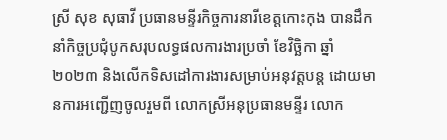ស្រី សុខ សុធាវី ប្រធានមន្ទីរកិច្ចការនារីខេត្តកោះកុង បានដឹកនាំកិច្ចប្រជុំបូកសរុបលទ្ធផលការងារប្រចាំ ខែវិច្ឆិកា ឆ្នាំ២០២៣ និងលើកទិសដៅការងារសម្រាប់អនុវត្តបន្ត ដោយមានការអញ្ជេីញចូលរួមពី លោកស្រីអនុប្រធានមន្ទីរ លោក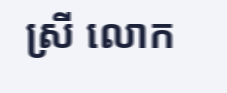ស្រី លោក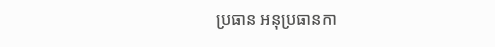ប្រធាន អនុប្រធានកា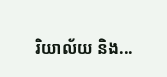រិយាល័យ និង...